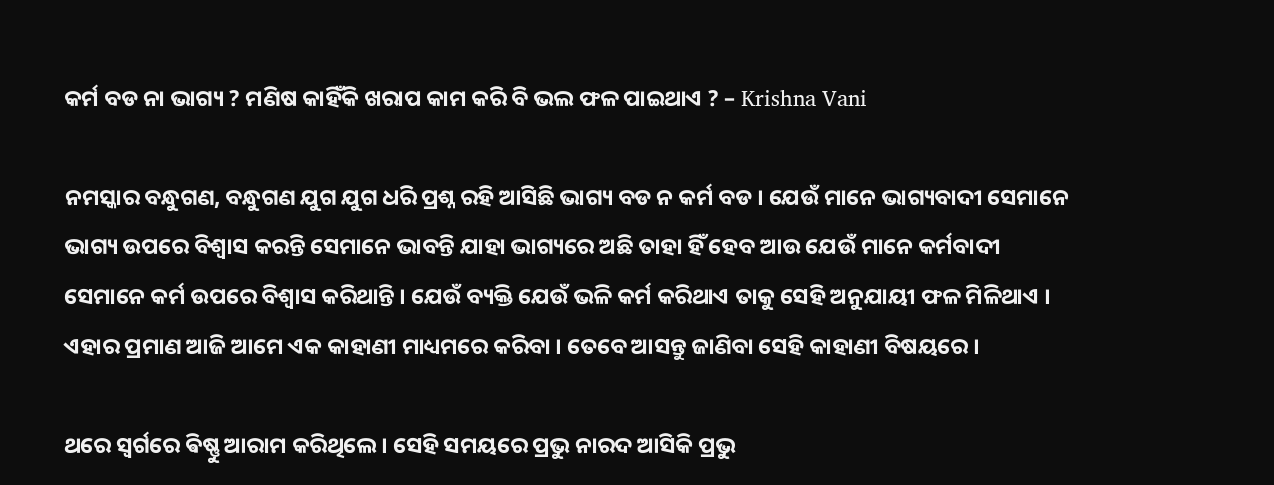କର୍ମ ବଡ ନା ଭାଗ୍ୟ ? ମଣିଷ କାହିଁକି ଖରାପ କାମ କରି ବି ଭଲ ଫଳ ପାଇଥାଏ ? – Krishna Vani

ନମସ୍କାର ବନ୍ଧୁଗଣ, ବନ୍ଧୁଗଣ ଯୁଗ ଯୁଗ ଧରି ପ୍ରଶ୍ନ ରହି ଆସିଛି ଭାଗ୍ୟ ବଡ ନ କର୍ମ ବଡ । ଯେଉଁ ମାନେ ଭାଗ୍ୟବାଦୀ ସେମାନେ ଭାଗ୍ୟ ଉପରେ ବିଶ୍ୱାସ କରନ୍ତି ସେମାନେ ଭାବନ୍ତି ଯାହା ଭାଗ୍ୟରେ ଅଛି ତାହା ହିଁ ହେବ ଆଉ ଯେଉଁ ମାନେ କର୍ମବାଦୀ ସେମାନେ କର୍ମ ଉପରେ ବିଶ୍ୱାସ କରିଥାନ୍ତି । ଯେଉଁ ବ୍ୟକ୍ତି ଯେଉଁ ଭଳି କର୍ମ କରିଥାଏ ତାକୁ ସେହି ଅନୁଯାୟୀ ଫଳ ମିଳିଥାଏ । ଏହାର ପ୍ରମାଣ ଆଜି ଆମେ ଏକ କାହାଣୀ ମାଧ୍ୟମରେ କରିବା । ତେବେ ଆସନ୍ତୁ ଜାଣିବା ସେହି କାହାଣୀ ବିଷୟରେ ।

ଥରେ ସ୍ଵର୍ଗରେ ଵିଷ୍ଣୁ ଆରାମ କରିଥିଲେ । ସେହି ସମୟରେ ପ୍ରଭୁ ନାରଦ ଆସିକି ପ୍ରଭୁ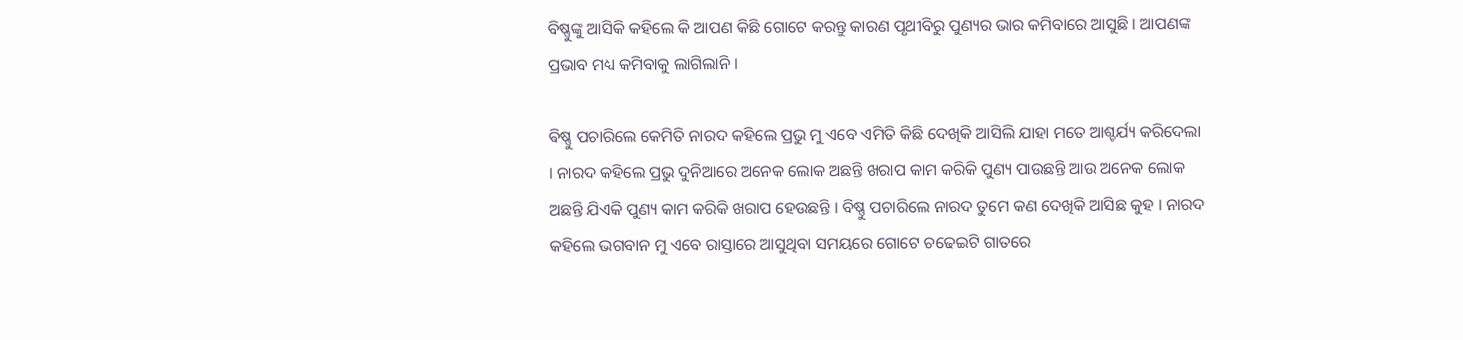ବିଷ୍ଣୁଙ୍କୁ ଆସିକି କହିଲେ କି ଆପଣ କିଛି ଗୋଟେ କରନ୍ତୁ କାରଣ ପୃଥୀବିରୁ ପୁଣ୍ୟର ଭାର କମିବାରେ ଆସୁଛି । ଆପଣଙ୍କ ପ୍ରଭାବ ମଧ୍ୟ କମିବାକୁ ଲାଗିଲାନି ।

ଵିଷ୍ଣୁ ପଚାରିଲେ କେମିତି ନାରଦ କହିଲେ ପ୍ରଭୁ ମୁ ଏବେ ଏମିତି କିଛି ଦେଖିକି ଆସିଲି ଯାହା ମତେ ଆଶ୍ଚର୍ଯ୍ୟ କରିଦେଲା । ନାରଦ କହିଲେ ପ୍ରଭୁ ଦୁନିଆରେ ଅନେକ ଲୋକ ଅଛନ୍ତି ଖରାପ କାମ କରିକି ପୁଣ୍ୟ ପାଉଛନ୍ତି ଆଉ ଅନେକ ଲୋକ ଅଛନ୍ତି ଯିଏକି ପୁଣ୍ୟ କାମ କରିକି ଖରାପ ହେଉଛନ୍ତି । ବିଷ୍ଣୁ ପଚାରିଲେ ନାରଦ ତୁମେ କଣ ଦେଖିକି ଆସିଛ କୁହ । ନାରଦ କହିଲେ ଭଗବାନ ମୁ ଏବେ ରାସ୍ତାରେ ଆସୁଥିବା ସମୟରେ ଗୋଟେ ଚଢେଇଟି ଗାତରେ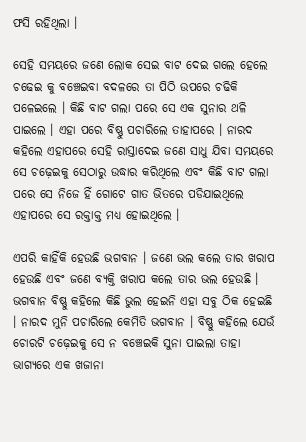ଫସି ରହିଥିଲା ।

ସେହି ସମୟରେ ଜଣେ ଲୋକ ସେଇ ବାଟ ଦେଇ ଗଲେ ହେଲେ ଚଢେଇ କୁ ବଞ୍ଚେଇବା ବଦଳରେ ତା ପିଠି ଉପରେ ଚଢିକି ପଳେଇଲେ । କିଛି ବାଟ ଗଲା ପରେ ସେ ଏକ ସୁନାର ଥଳି ପାଇଲେ । ଏହା ପରେ ବିଷ୍ଣୁ ପଚାରିଲେ ତାହାପରେ । ନାରଦ କହିଲେ ଏହାପରେ ସେହି ରାସ୍ତାଦେଇ ଜଣେ ସାଧୁ ଯିବା ସମୟରେ ସେ ଚଢ଼େଇକୁ ସେଠାରୁ ଉଦ୍ଧାର କରିଥିଲେ ଏବଂ କିଛି ବାଟ ଗଲା ପରେ ସେ ନିଜେ ହିଁ ଗୋଟେ ଗାତ ଭିତରେ ପଡିଯାଇଥିଲେ ଏହାପରେ ସେ ରକ୍ତାକ୍ତ ମଧ୍ୟ ହୋଇଥିଲେ ।

ଏପରି କାହିଁକି ହେଉଛି ଭଗବାନ । ଜଣେ ଭଲ କଲେ ତାର ଖରାପ ହେଉଛି ଏବଂ ଜଣେ ବ୍ୟକ୍ତି ଖରାପ କଲେ ତାର ଭଲ ହେଉଛି । ଭଗବାନ ବିଷ୍ଣୁ କହିଲେ କିଛି ଭୁଲ ହେଇନି ଏହା ସବୁ ଠିକ ହେଇଛି । ନାରଦ ମୁନି ପଚାରିଲେ କେମିତି ଭଗବାନ । ବିଷ୍ଣୁ କହିଲେ ଯେଉଁ ଚୋରଟି ଚଢ଼େଇକୁ ସେ ନ ବଞ୍ଚେଇକି ସୁନା ପାଇଲା ତାହା ଭାଗ୍ୟରେ ଏକ ଖଜାନା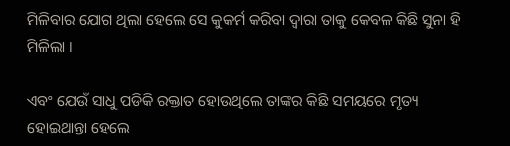ମିଳିବାର ଯୋଗ ଥିଲା ହେଲେ ସେ କୁକର୍ମ କରିବା ଦ୍ଵାରା ତାକୁ କେବଳ କିଛି ସୁନା ହି ମିଳିଲା ।

ଏବଂ ଯେଉଁ ସାଧୁ ପଡିକି ରକ୍ତାତ ହୋଉଥିଲେ ତାଙ୍କର କିଛି ସମୟରେ ମୃତ୍ୟ ହୋଇଥାନ୍ତା ହେଲେ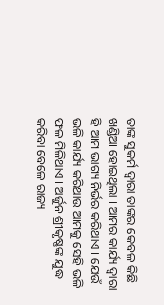ତାଙ୍କ ସୁକର୍ମ ଦ୍ଵାରା ତାଙ୍କର କେବଳ କିଛି ଖଣ୍ଡିଆ ହୋଇଥିଲା । ଆମର କାର୍ଯ୍ୟ ଦ୍ଵାରା ହି ଆମ ଭାଗ୍ୟ ନିର୍ଭର କରିଥାଏ । ଯେଉଁ ଭଳି କାର୍ଯ୍ୟ କରିଥାଉ ଆମକୁ ସେହି ଭଳି ଫଳ ମିଳିଥାଏ । ଅର୍ଜୁନ ଶ୍ରୀକୃଷ୍ଣଙ୍କ ଯୁଦ୍ଧ କରିବା ବେଳେ ରାଜ୍ୟ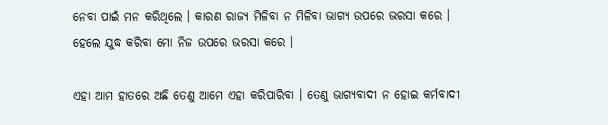ନେବା ପାଇଁ ମନ କରିଥିଲେ । କାରଣ ରାଜ୍ୟ ମିଳିବା ନ ମିଳିବା ଭାଗ୍ୟ ଉପରେ ଭରସା କରେ । ହେଲେ ଯୁଦ୍ଧ କରିବା ମୋ ନିଜ ଉପରେ ଭରସା କରେ ।

ଏହା ଆମ ହାତରେ ଅଛି ତେଣୁ ଆମେ ଏହା କରିପାରିବା । ତେଣୁ ଭାଗ୍ୟବାଦୀ ନ ହୋଇ କର୍ମବାଦୀ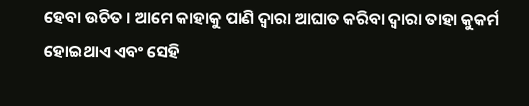ହେବା ଉଚିତ । ଆମେ କାହାକୁ ପାଣି ଦ୍ଵାରା ଆଘାତ କରିବା ଦ୍ଵାରା ତାହା କୁକର୍ମ ହୋଇଥାଏ ଏବଂ ସେହି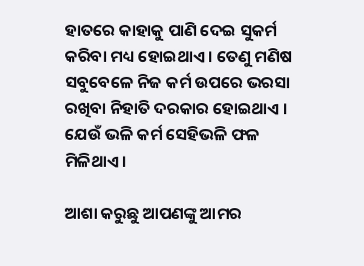ହାତରେ କାହାକୁ ପାଣି ଦେଇ ସୁକର୍ମ କରିବା ମଧ୍ୟ ହୋଇଥାଏ । ତେଣୁ ମଣିଷ ସବୁବେଳେ ନିଜ କର୍ମ ଉପରେ ଭରସା ରଖିବା ନିହାତି ଦରକାର ହୋଇଥାଏ । ଯେଉଁ ଭଳି କର୍ମ ସେହିଭଳି ଫଳ ମିଳିଥାଏ ।

ଆଶା କରୁଛୁ ଆପଣଙ୍କୁ ଆମର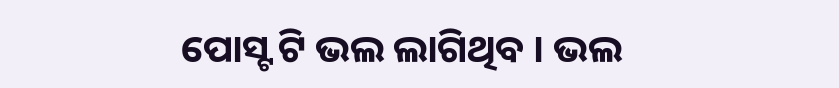ପୋସ୍ଟ ଟି ଭଲ ଲାଗିଥିବ । ଭଲ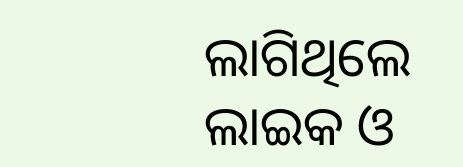ଲାଗିଥିଲେ ଲାଇକ ଓ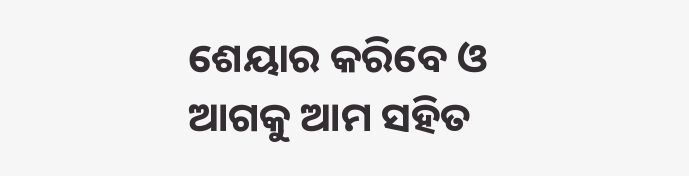ଶେୟାର କରିବେ ଓ ଆଗକୁ ଆମ ସହିତ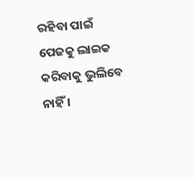ରହିବା ପାଇଁ ପେଜକୁ ଲାଇକ କରିବାକୁ ଭୁଲିବେ ନାହିଁ ।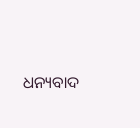ଧନ୍ୟବାଦ